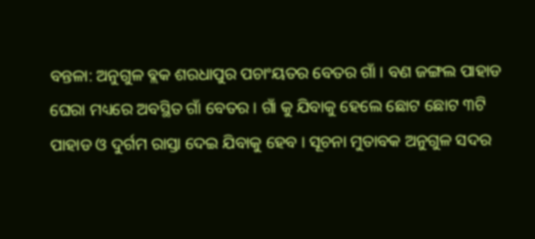ବନ୍ତଳା: ଅନୁଗୁଳ ବ୍ଲକ ଶରଧାପୁର ପଚାଂୟତର ବେତର ଗାଁ । ବଣ ଜଙ୍ଗଲ ପାହାଡ ଘେରା ମଧ୍ୟରେ ଅବସ୍ଥିତ ଗାଁ ବେତର । ଗାଁ କୁ ଯିବାକୁ ହେଲେ ଛୋଟ ଛୋଟ ୩ଟି ପାହାଡ ଓ ଦୁର୍ଗମ ରାସ୍ତା ଦେଇ ଯିବାକୁ ହେବ । ସୂଚନା ମୁତାବକ ଅନୁଗୁଳ ସଦର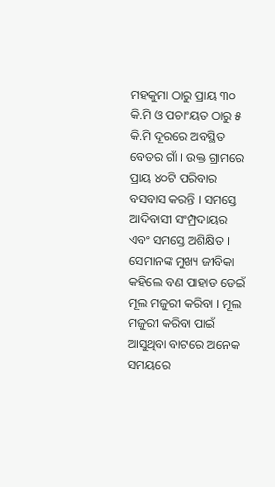ମହକୁମା ଠାରୁ ପ୍ରାୟ ୩୦ କି.ମି ଓ ପଚାଂୟତ ଠାରୁ ୫ କି.ମି ଦୂରରେ ଅବସ୍ଥିତ ବେତର ଗାଁ । ଉକ୍ତ ଗ୍ରାମରେ ପ୍ରାୟ ୪୦ଟି ପରିବାର ବସବାସ କରନ୍ତି । ସମସ୍ତେ ଆଦିବାସୀ ସଂମ୍ପ୍ରଦାୟର ଏବଂ ସମସ୍ତେ ଅଶିକ୍ଷିତ । ସେମାନଙ୍କ ମୁଖ୍ୟ ଜୀବିକା କହିଲେ ବଣ ପାହାଡ ଡେଇଁ ମୂଲ ମଜୁରୀ କରିବା । ମୂଲ ମଜୁରୀ କରିବା ପାଇଁ ଆସୁଥିବା ବାଟରେ ଅନେକ ସମୟରେ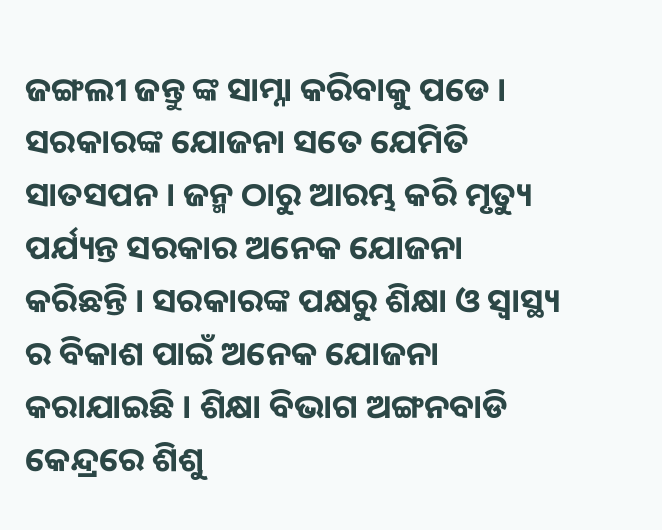ଜଙ୍ଗଲୀ ଜନ୍ତୁ ଙ୍କ ସାମ୍ନା କରିବାକୁ ପଡେ ।
ସରକାରଙ୍କ ଯୋଜନା ସତେ ଯେମିତି ସାତସପନ । ଜନ୍ମ ଠାରୁ ଆରମ୍ଭ କରି ମୃତ୍ୟୁ ପର୍ଯ୍ୟନ୍ତ ସରକାର ଅନେକ ଯୋଜନା କରିଛନ୍ତି । ସରକାରଙ୍କ ପକ୍ଷରୁ ଶିକ୍ଷା ଓ ସ୍ୱାସ୍ଥ୍ୟ ର ବିକାଶ ପାଇଁ ଅନେକ ଯୋଜନା କରାଯାଇଛି । ଶିକ୍ଷା ବିଭାଗ ଅଙ୍ଗନବାଡି କେନ୍ଦ୍ରରେ ଶିଶୁ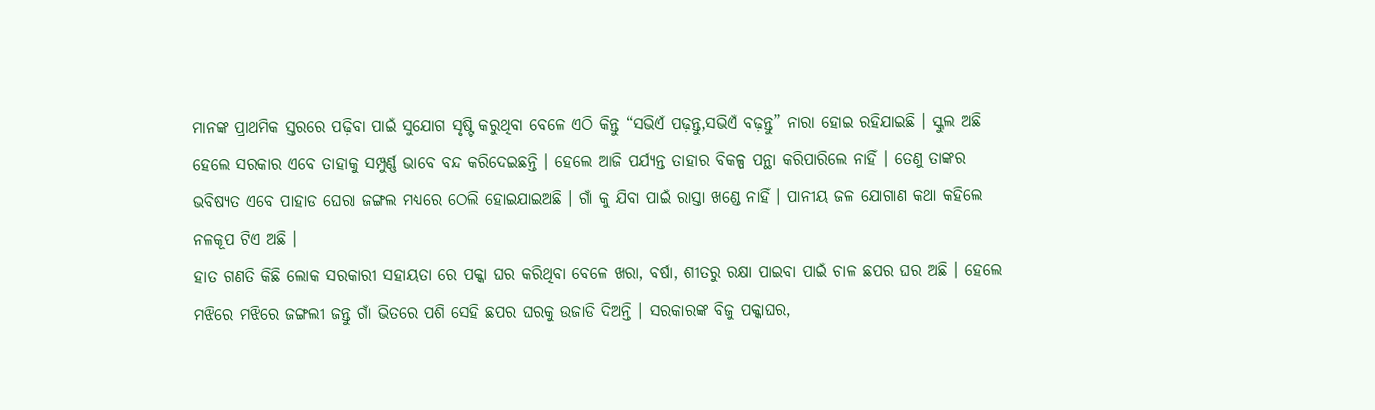ମାନଙ୍କ ପ୍ରାଥମିକ ସ୍ତରରେ ପଢ଼ିବା ପାଇଁ ସୁଯୋଗ ସୃଷ୍ଟି କରୁଥିବା ବେଳେ ଏଠି କିନ୍ତୁ “ସଭିଏଁ ପଢ଼ନ୍ତୁ,ସଭିଏଁ ବଢ଼ନ୍ତୁ” ନାରା ହୋଇ ରହିଯାଇଛି । ସ୍କୁଲ ଅଛି ହେଲେ ସରକାର ଏବେ ତାହାକୁ ସମ୍ପୁର୍ଣ୍ଣ ଭାବେ ବନ୍ଦ କରିଦେଇଛନ୍ତି । ହେଲେ ଆଜି ପର୍ଯ୍ୟନ୍ତ ତାହାର ବିକଳ୍ପ ପନ୍ଥା କରିପାରିଲେ ନାହିଁ । ତେଣୁ ତାଙ୍କର ଭବିଷ୍ୟତ ଏବେ ପାହାଡ ଘେରା ଜଙ୍ଗଲ ମଧ୍ୟରେ ଠେଲି ହୋଇଯାଇଅଛି । ଗାଁ କୁ ଯିବା ପାଇଁ ରାସ୍ତା ଖଣ୍ଡେ ନାହିଁ । ପାନୀୟ ଜଳ ଯୋଗାଣ କଥା କହିଲେ ନଳକୂପ ଟିଏ ଅଛି ।
ହାତ ଗଣତି କିଛି ଲୋକ ସରକାରୀ ସହାୟତା ରେ ପକ୍କା ଘର କରିଥିବା ବେଳେ ଖରା, ବର୍ଷା, ଶୀତରୁ ରକ୍ଷା ପାଇବା ପାଇଁ ଚାଳ ଛପର ଘର ଅଛି । ହେଲେ ମଝିରେ ମଝିରେ ଜଙ୍ଗଲୀ ଜନ୍ତୁ ଗାଁ ଭିତରେ ପଶି ସେହି ଛପର ଘରକୁ ଉଜାଡି ଦିଅନ୍ତି । ସରକାରଙ୍କ ବିଜୁ ପକ୍କାଘର,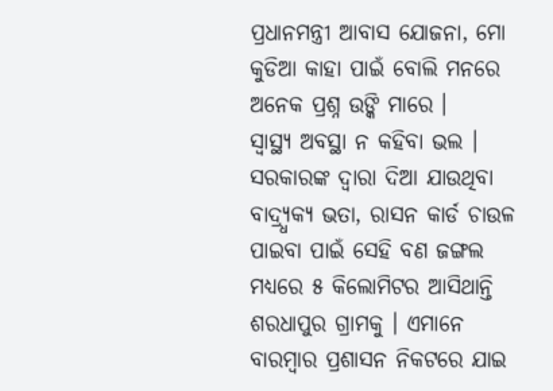ପ୍ରଧାନମନ୍ତ୍ରୀ ଆବାସ ଯୋଜନା, ମୋ କୁଡିଆ କାହା ପାଇଁ ବୋଲି ମନରେ ଅନେକ ପ୍ରଶ୍ନ ଉଙ୍କି ମାରେ ।
ସ୍ୱାସ୍ଥ୍ୟ ଅବସ୍ଥା ନ କହିବା ଭଲ । ସରକାରଙ୍କ ଦ୍ୱାରା ଦିଆ ଯାଉଥିବା ବାଦ୍ର୍ଧ୍ୟକ୍ୟ ଭତା, ରାସନ କାର୍ଡ ଚାଉଳ ପାଇବା ପାଇଁ ସେହି ବଣ ଜଙ୍ଗଲ ମଧ୍ୟରେ ୫ କିଲୋମିଟର ଆସିଥାନ୍ତି ଶରଧାପୁର ଗ୍ରାମକୁ । ଏମାନେ ବାରମ୍ବାର ପ୍ରଶାସନ ନିକଟରେ ଯାଇ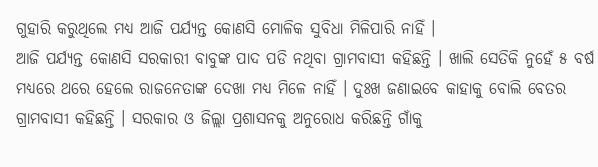ଗୁହାରି କରୁଥିଲେ ମଧ୍ୟ ଆଜି ପର୍ଯ୍ୟନ୍ତ କୋଣସି ମୋଳିକ ସୁବିଧା ମିଳିପାରି ନାହିଁ ।
ଆଜି ପର୍ଯ୍ୟନ୍ତ କୋଣସି ସରକାରୀ ବାବୁଙ୍କ ପାଦ ପଡି ନଥିବା ଗ୍ରାମବାସୀ କହିଛନ୍ତି । ଖାଲି ସେତିକି ନୁହେଁ ୫ ବର୍ଷ ମଧ୍ୟରେ ଥରେ ହେଲେ ରାଜନେତାଙ୍କ ଦେଖା ମଧ୍ୟ ମିଳେ ନାହିଁ । ଦୁଃଖ ଜଣାଇବେ କାହାକୁ ବୋଲି ବେତର ଗ୍ରାମବାସୀ କହିଛନ୍ତି । ସରକାର ଓ ଜିଲ୍ଲା ପ୍ରଶାସନକୁ ଅନୁରୋଧ କରିଛନ୍ତି ଗାଁକୁ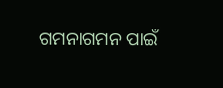ଗମନାଗମନ ପାଇଁ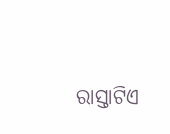ରାସ୍ତାଟିଏ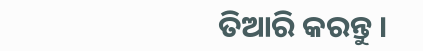ତିଆରି କରନ୍ତୁ ।